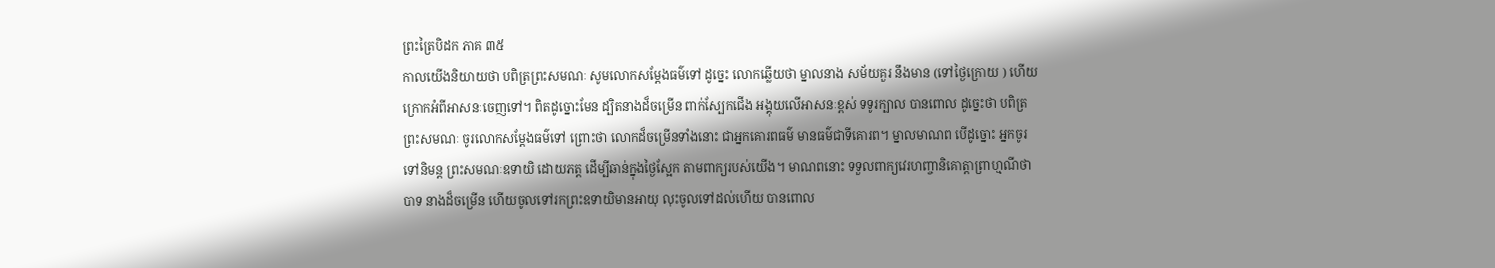ព្រះត្រៃបិដក ភាគ ៣៥
កាលយើងនិយាយថា បពិត្រព្រះសមណៈ សូមលោកសម្តែងធម៌ទៅ ដូច្នេះ លោកឆ្លើយថា ម្នាលនាង សម័យគួរ នឹងមាន (ទៅថ្ងៃក្រោយ ) ហើយក្រោកអំពីអាសនៈចេញទៅ។ ពិតដូច្នោះមែន ដ្បិតនាងដ៏ចម្រើន ពាក់ស្បែកជើង អង្គុយលើអាសនៈខ្ពស់ ទទូរក្បាល បានពោល ដូច្នេះថា បពិត្រព្រះសមណៈ ចូរលោកសម្តែងធម៌ទៅ ព្រោះថា លោកដ៏ចម្រើនទាំងនោះ ជាអ្នកគោរពធម៌ មានធម៌ជាទីគោរព។ ម្នាលមាណព បើដូច្នោះ អ្នកចូរទៅនិមន្ត ព្រះសមណៈឧទាយិ ដោយភត្ត ដើម្បីឆាន់ក្នុងថ្ងៃស្អែក តាមពាក្យរបស់យើង។ មាណពនោះ ទទួលពាក្យវេរហញ្ចានិគោត្តាព្រាហ្មណីថា បាទ នាងដ៏ចម្រើន ហើយចូលទៅរកព្រះឧទាយិមានអាយុ លុះចូលទៅដល់ហើយ បានពោល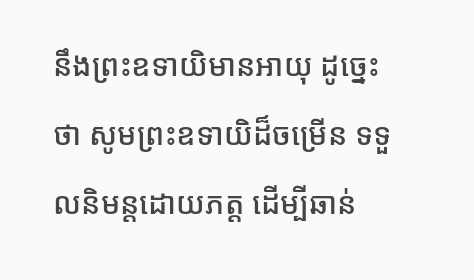នឹងព្រះឧទាយិមានអាយុ ដូច្នេះថា សូមព្រះឧទាយិដ៏ចម្រើន ទទួលនិមន្តដោយភត្ត ដើម្បីឆាន់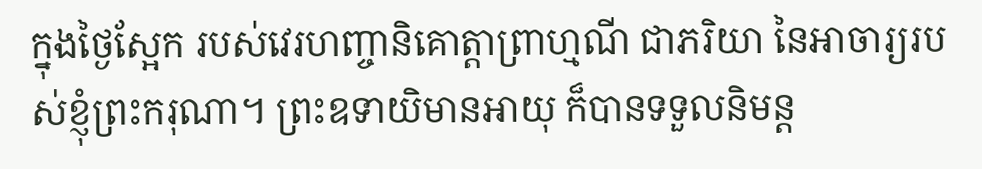ក្នុងថ្ងៃស្អែក របស់វេរហញ្ចានិគោត្តាព្រាហ្មណី ជាភរិយា នៃអាចារ្យរបស់ខ្ញុំព្រះករុណា។ ព្រះឧទាយិមានអាយុ ក៏បានទទួលនិមន្ត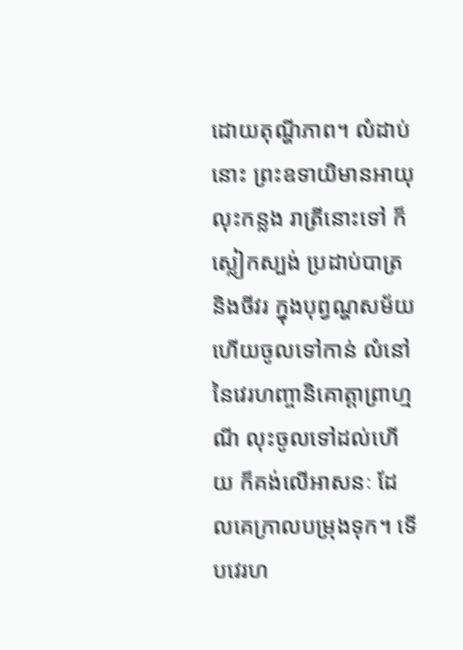ដោយតុណ្ហីភាព។ លំដាប់នោះ ព្រះឧទាយិមានអាយុ លុះកន្លង រាត្រីនោះទៅ ក៏ស្លៀកស្បង់ ប្រដាប់បាត្រ និងចីវរ ក្នុងបុព្វណ្ហសម័យ ហើយចូលទៅកាន់ លំនៅ នៃវេរហញ្ចានិគោត្តាព្រាហ្មណី លុះចូលទៅដល់ហើយ ក៏គង់លើអាសនៈ ដែលគេក្រាលបម្រុងទុក។ ទើបវេរហ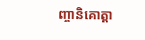ញ្ចានិគោត្តា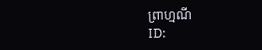ព្រាហ្មណី
ID: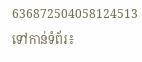636872504058124513
ទៅកាន់ទំព័រ៖